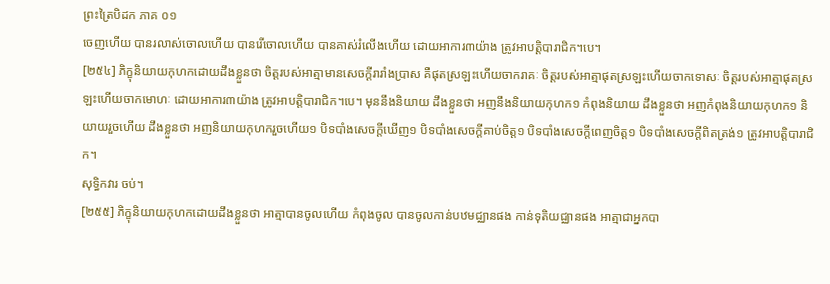ព្រះត្រៃបិដក ភាគ ០១
ចេញហើយ បានរលាស់ចោលហើយ បានរើចោលហើយ បានគាស់រំលើងហើយ ដោយអាការ៣យ៉ាង ត្រូវអាបត្តិបារាជិក។បេ។
[២៥៤] ភិក្ខុនិយាយកុហកដោយដឹងខ្លួនថា ចិត្តរបស់អាត្មាមានសេចក្តីរារាំងប្រាស គឺផុតស្រឡះហើយចាករាគៈ ចិត្តរបស់អាត្មាផុតស្រឡះហើយចាកទោសៈ ចិត្តរបស់អាត្មាផុតស្រឡះហើយចាកមោហៈ ដោយអាការ៣យ៉ាង ត្រូវអាបត្តិបារាជិក។បេ។ មុននឹងនិយាយ ដឹងខ្លួនថា អញនឹងនិយាយកុហក១ កំពុងនិយាយ ដឹងខ្លួនថា អញកំពុងនិយាយកុហក១ និយាយរួចហើយ ដឹងខ្លួនថា អញនិយាយកុហករួចហើយ១ បិទបាំងសេចក្តីឃើញ១ បិទបាំងសេចក្តីគាប់ចិត្ត១ បិទបាំងសេចក្តីពេញចិត្ត១ បិទបាំងសេចក្តីពិតត្រង់១ ត្រូវអាបត្តិបារាជិក។
សុទ្ធិកវារ ចប់។
[២៥៥] ភិក្ខុនិយាយកុហកដោយដឹងខ្លួនថា អាត្មាបានចូលហើយ កំពុងចូល បានចូលកាន់បឋមជ្ឈានផង កាន់ទុតិយជ្ឈានផង អាត្មាជាអ្នកបា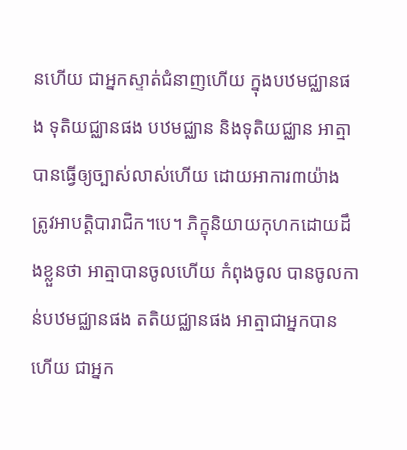នហើយ ជាអ្នកស្ទាត់ជំនាញហើយ ក្នុងបឋមជ្ឈានផង ទុតិយជ្ឈានផង បឋមជ្ឈាន និងទុតិយជ្ឈាន អាត្មាបានធ្វើឲ្យច្បាស់លាស់ហើយ ដោយអាការ៣យ៉ាង ត្រូវអាបត្តិបារាជិក។បេ។ ភិក្ខុនិយាយកុហកដោយដឹងខ្លួនថា អាត្មាបានចូលហើយ កំពុងចូល បានចូលកាន់បឋមជ្ឈានផង តតិយជ្ឈានផង អាត្មាជាអ្នកបានហើយ ជាអ្នក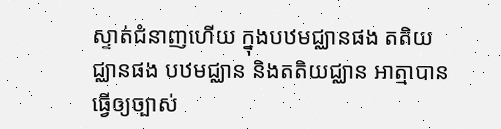ស្ទាត់ជំនាញហើយ ក្នុងបឋមជ្ឈានផង តតិយជ្ឈានផង បឋមជ្ឈាន និងតតិយជ្ឈាន អាត្មាបានធ្វើឲ្យច្បាស់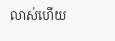លាស់ហើយ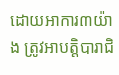ដោយអាការ៣យ៉ាង ត្រូវអាបត្តិបារាជិ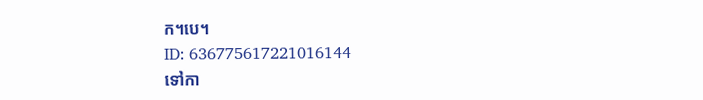ក។បេ។
ID: 636775617221016144
ទៅកា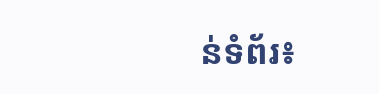ន់ទំព័រ៖